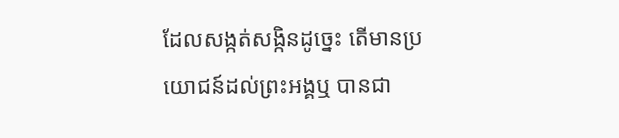ដែលសង្កត់សង្កិនដូច្នេះ តើមានប្រយោជន៍ដល់ព្រះអង្គឬ បានជា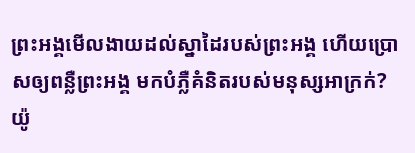ព្រះអង្គមើលងាយដល់ស្នាដៃរបស់ព្រះអង្គ ហើយប្រោសឲ្យពន្លឺព្រះអង្គ មកបំភ្លឺគំនិតរបស់មនុស្សអាក្រក់?
យ៉ូ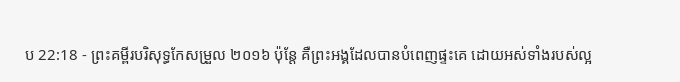ប 22:18 - ព្រះគម្ពីរបរិសុទ្ធកែសម្រួល ២០១៦ ប៉ុន្តែ គឺព្រះអង្គដែលបានបំពេញផ្ទះគេ ដោយអស់ទាំងរបស់ល្អ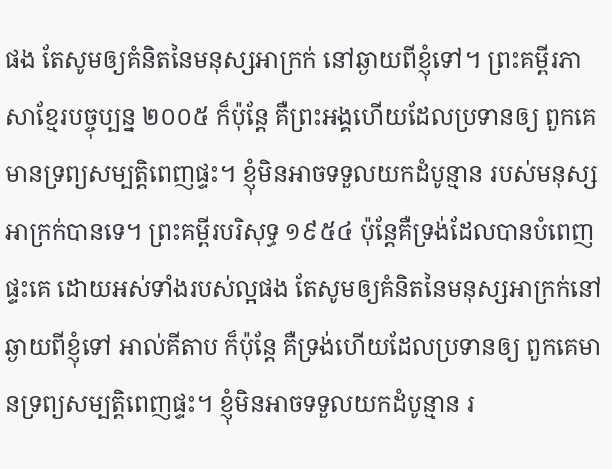ផង តែសូមឲ្យគំនិតនៃមនុស្សអាក្រក់ នៅឆ្ងាយពីខ្ញុំទៅ។ ព្រះគម្ពីរភាសាខ្មែរបច្ចុប្បន្ន ២០០៥ ក៏ប៉ុន្តែ គឺព្រះអង្គហើយដែលប្រទានឲ្យ ពួកគេមានទ្រព្យសម្បត្តិពេញផ្ទះ។ ខ្ញុំមិនអាចទទួលយកដំបូន្មាន របស់មនុស្សអាក្រក់បានទេ។ ព្រះគម្ពីរបរិសុទ្ធ ១៩៥៤ ប៉ុន្តែគឺទ្រង់ដែលបានបំពេញផ្ទះគេ ដោយអស់ទាំងរបស់ល្អផង តែសូមឲ្យគំនិតនៃមនុស្សអាក្រក់នៅឆ្ងាយពីខ្ញុំទៅ អាល់គីតាប ក៏ប៉ុន្តែ គឺទ្រង់ហើយដែលប្រទានឲ្យ ពួកគេមានទ្រព្យសម្បត្តិពេញផ្ទះ។ ខ្ញុំមិនអាចទទួលយកដំបូន្មាន រ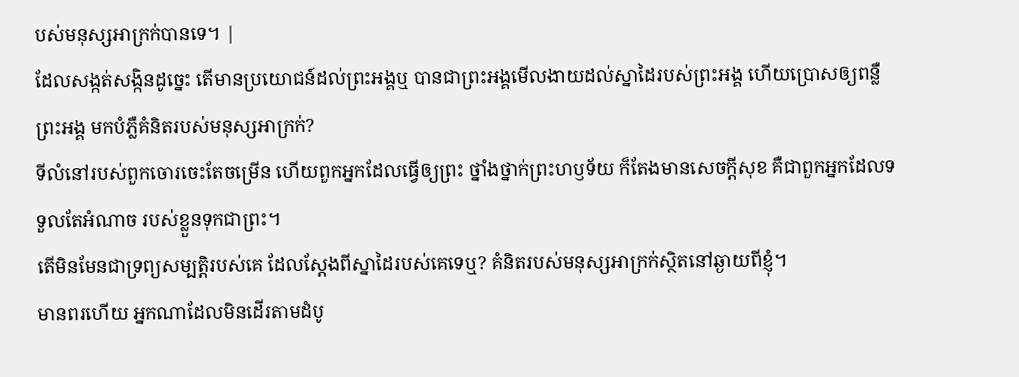បស់មនុស្សអាក្រក់បានទេ។ |
ដែលសង្កត់សង្កិនដូច្នេះ តើមានប្រយោជន៍ដល់ព្រះអង្គឬ បានជាព្រះអង្គមើលងាយដល់ស្នាដៃរបស់ព្រះអង្គ ហើយប្រោសឲ្យពន្លឺព្រះអង្គ មកបំភ្លឺគំនិតរបស់មនុស្សអាក្រក់?
ទីលំនៅរបស់ពួកចោរចេះតែចម្រើន ហើយពួកអ្នកដែលធ្វើឲ្យព្រះ ថ្នាំងថ្នាក់ព្រះហឫទ័យ ក៏តែងមានសេចក្ដីសុខ គឺជាពួកអ្នកដែលទទួលតែអំណាច របស់ខ្លួនទុកជាព្រះ។
តើមិនមែនជាទ្រព្យសម្បត្តិរបស់គេ ដែលស្ដែងពីស្នាដៃរបស់គេទេឬ? គំនិតរបស់មនុស្សអាក្រក់ស្ថិតនៅឆ្ងាយពីខ្ញុំ។
មានពរហើយ អ្នកណាដែលមិនដើរតាមដំបូ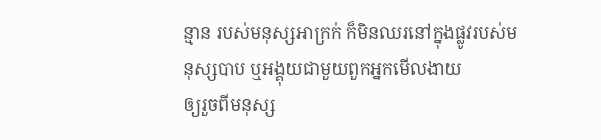ន្មាន របស់មនុស្សអាក្រក់ ក៏មិនឈរនៅក្នុងផ្លូវរបស់មនុស្សបាប ឬអង្គុយជាមួយពួកអ្នកមើលងាយ
ឲ្យរួចពីមនុស្ស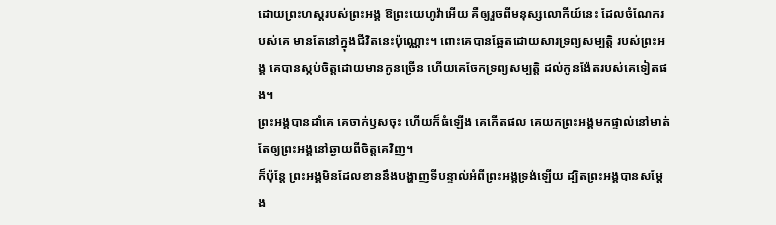ដោយព្រះហស្តរបស់ព្រះអង្គ ឱព្រះយេហូវ៉ាអើយ គឺឲ្យរួចពីមនុស្សលោកីយ៍នេះ ដែលចំណែករបស់គេ មានតែនៅក្នុងជីវិតនេះប៉ុណ្ណោះ។ ពោះគេបានឆ្អែតដោយសារទ្រព្យសម្បត្តិ របស់ព្រះអង្គ គេបានស្កប់ចិត្តដោយមានកូនច្រើន ហើយគេចែកទ្រព្យសម្បត្តិ ដល់កូនង៉ែតរបស់គេទៀតផង។
ព្រះអង្គបានដាំគេ គេចាក់ឫសចុះ ហើយក៏ធំឡើង គេកើតផល គេយកព្រះអង្គមកផ្ទាល់នៅមាត់ តែឲ្យព្រះអង្គនៅឆ្ងាយពីចិត្តគេវិញ។
ក៏ប៉ុន្តែ ព្រះអង្គមិនដែលខាននឹងបង្ហាញទីបន្ទាល់អំពីព្រះអង្គទ្រង់ឡើយ ដ្បិតព្រះអង្គបានសម្តែង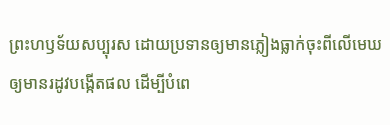ព្រះហឫទ័យសប្បុរស ដោយប្រទានឲ្យមានភ្លៀងធ្លាក់ចុះពីលើមេឃ ឲ្យមានរដូវបង្កើតផល ដើម្បីបំពេ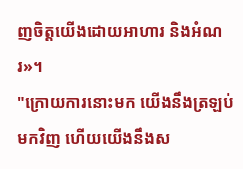ញចិត្តយើងដោយអាហារ និងអំណរ»។
"ក្រោយការនោះមក យើងនឹងត្រឡប់មកវិញ ហើយយើងនឹងស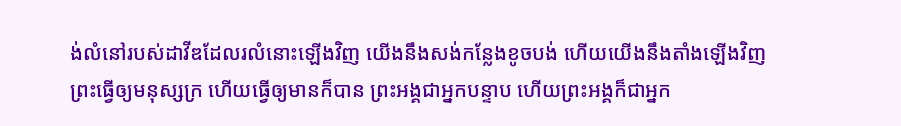ង់លំនៅរបស់ដាវីឌដែលរលំនោះឡើងវិញ យើងនឹងសង់កន្លែងខូចបង់ ហើយយើងនឹងតាំងឡើងវិញ
ព្រះធ្វើឲ្យមនុស្សក្រ ហើយធ្វើឲ្យមានក៏បាន ព្រះអង្គជាអ្នកបន្ទាប ហើយព្រះអង្គក៏ជាអ្នក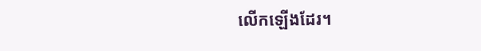លើកឡើងដែរ។